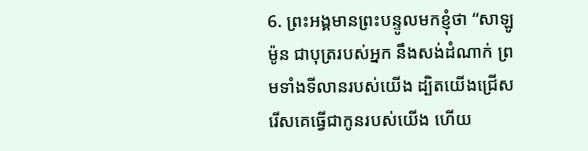6. ព្រះអង្គមានព្រះបន្ទូលមកខ្ញុំថា “សាឡូម៉ូន ជាបុត្ររបស់អ្នក នឹងសង់ដំណាក់ ព្រមទាំងទីលានរបស់យើង ដ្បិតយើងជ្រើសរើសគេធ្វើជាកូនរបស់យើង ហើយ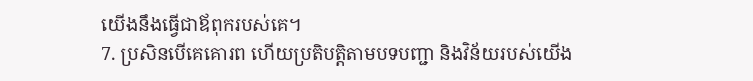យើងនឹងធ្វើជាឪពុករបស់គេ។
7. ប្រសិនបើគេគោរព ហើយប្រតិបត្តិតាមបទបញ្ជា និងវិន័យរបស់យើង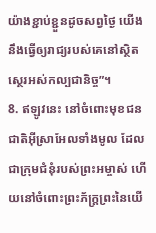យ៉ាងខ្ជាប់ខ្ជួនដូចសព្វថ្ងៃ យើងនឹងធ្វើឲ្យរាជ្យរបស់គេនៅស្ថិតស្ថេរអស់កល្បជានិច្ច”។
8. ឥឡូវនេះ នៅចំពោះមុខជនជាតិអ៊ីស្រាអែលទាំងមូល ដែលជាក្រុមជំនុំរបស់ព្រះអម្ចាស់ ហើយនៅចំពោះព្រះភ័ក្ត្រព្រះនៃយើ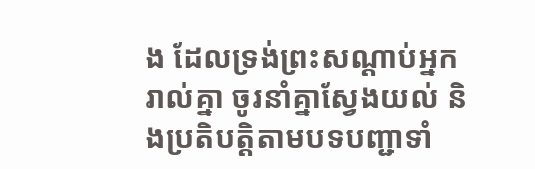ង ដែលទ្រង់ព្រះសណ្ដាប់អ្នករាល់គ្នា ចូរនាំគ្នាស្វែងយល់ និងប្រតិបត្តិតាមបទបញ្ជាទាំ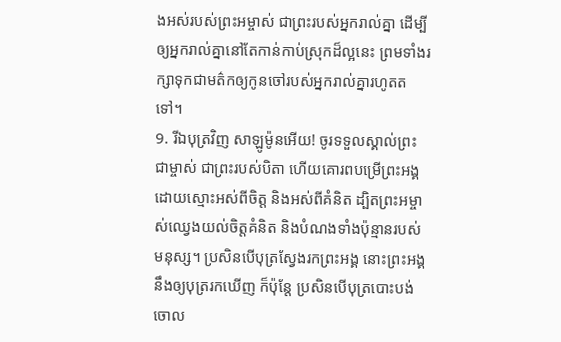ងអស់របស់ព្រះអម្ចាស់ ជាព្រះរបស់អ្នករាល់គ្នា ដើម្បីឲ្យអ្នករាល់គ្នានៅតែកាន់កាប់ស្រុកដ៏ល្អនេះ ព្រមទាំងរក្សាទុកជាមត៌កឲ្យកូនចៅរបស់អ្នករាល់គ្នារហូតតទៅ។
9. រីឯបុត្រវិញ សាឡូម៉ូនអើយ! ចូរទទួលស្គាល់ព្រះជាម្ចាស់ ជាព្រះរបស់បិតា ហើយគោរពបម្រើព្រះអង្គដោយស្មោះអស់ពីចិត្ត និងអស់ពីគំនិត ដ្បិតព្រះអម្ចាស់ឈ្វេងយល់ចិត្តគំនិត និងបំណងទាំងប៉ុន្មានរបស់មនុស្ស។ ប្រសិនបើបុត្រស្វែងរកព្រះអង្គ នោះព្រះអង្គនឹងឲ្យបុត្ររកឃើញ ក៏ប៉ុន្តែ ប្រសិនបើបុត្របោះបង់ចោល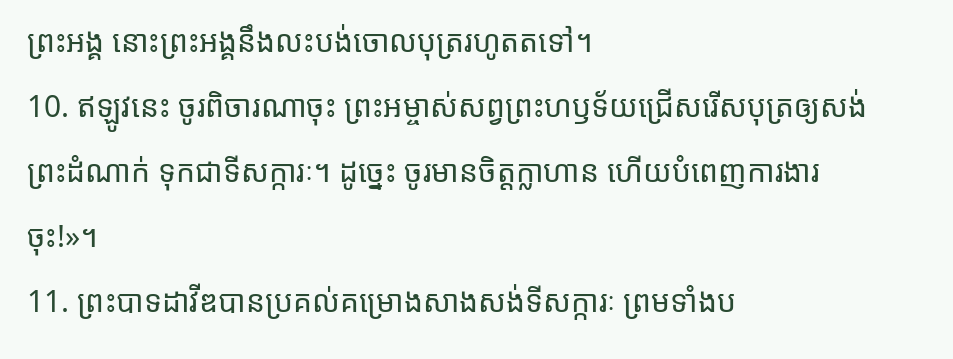ព្រះអង្គ នោះព្រះអង្គនឹងលះបង់ចោលបុត្ររហូតតទៅ។
10. ឥឡូវនេះ ចូរពិចារណាចុះ ព្រះអម្ចាស់សព្វព្រះហឫទ័យជ្រើសរើសបុត្រឲ្យសង់ព្រះដំណាក់ ទុកជាទីសក្ការៈ។ ដូច្នេះ ចូរមានចិត្តក្លាហាន ហើយបំពេញការងារចុះ!»។
11. ព្រះបាទដាវីឌបានប្រគល់គម្រោងសាងសង់ទីសក្ការៈ ព្រមទាំងប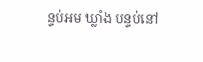ន្ទប់អម ឃ្លាំង បន្ទប់នៅ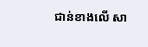ជាន់ខាងលើ សា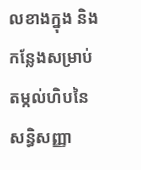លខាងក្នុង និងកន្លែងសម្រាប់តម្កល់ហិបនៃសន្ធិសញ្ញា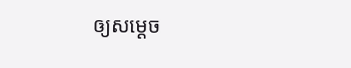ឲ្យសម្ដេច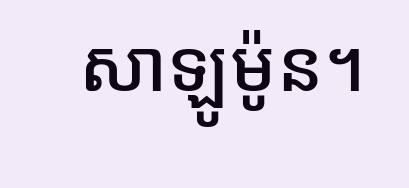សាឡូម៉ូន។